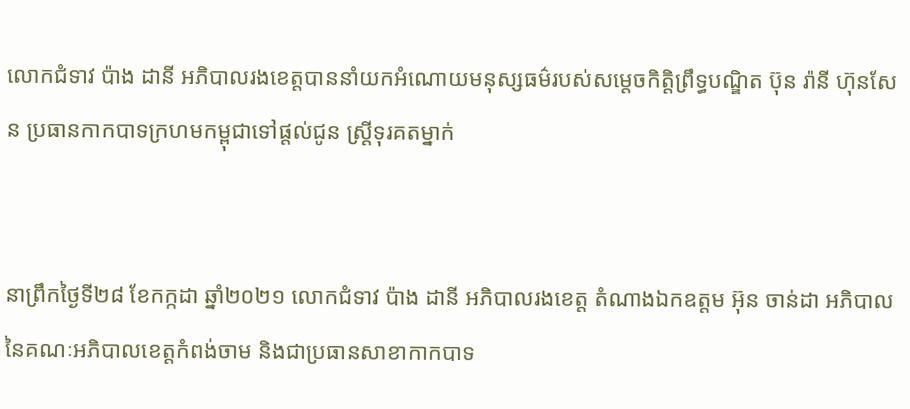លោកជំទាវ ប៉ាង ដានី អភិបាលរងខេត្តបាននាំយកអំណោយមនុស្សធម៌របស់សម្តេចកិត្តិព្រឹទ្ធបណ្ឌិត ប៊ុន រ៉ានី ហ៊ុនសែន ប្រធានកាកបាទក្រហមកម្ពុជាទៅផ្តល់ជូន ស្រ្តីទុរគតម្នាក់


នាព្រឹកថ្ងៃទី២៨ ខែកក្កដា ឆ្នាំ២០២១ លោកជំទាវ ប៉ាង ដានី អភិបាលរងខេត្ត តំណាងឯកឧត្តម អ៊ុន ចាន់ដា អភិបាលនៃគណៈអភិបាលខេត្តកំពង់ចាម និងជាប្រធានសាខាកាកបាទ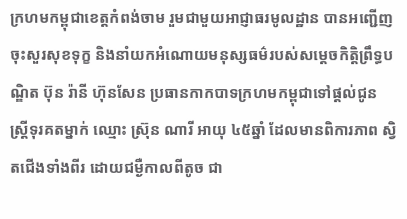ក្រហមកម្ពុជាខេត្តកំពង់ចាម រួមជាមួយអាជ្ញាធរមូលដ្ឋាន បានអញ្ជើញចុះសួរសុខទុក្ខ និងនាំយកអំណោយមនុស្សធម៌របស់សម្តេចកិត្តិព្រឹទ្ធបណ្ឌិត ប៊ុន រ៉ានី ហ៊ុនសែន ប្រធានកាកបាទក្រហមកម្ពុជាទៅផ្តល់ជូន ស្រ្តីទុរគតម្នាក់ ឈ្មោះ ស្រ៊ុន ណារី អាយុ ៤៥ឆ្នាំ ដែលមានពិការភាព ស្វិតជើងទាំងពីរ ដោយជម្ងឺកាលពីតូច ជា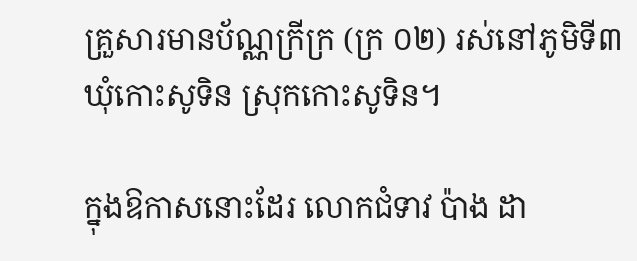គ្រួសារមានប័ណ្ណក្រីក្រ (ក្រ ០២) រស់នៅភូមិទី៣ ឃុំកោះសូទិន ស្រុកកោះសូទិន។

ក្នុងឱកាសនោះដែរ លោកជំទាវ ប៉ាង ដា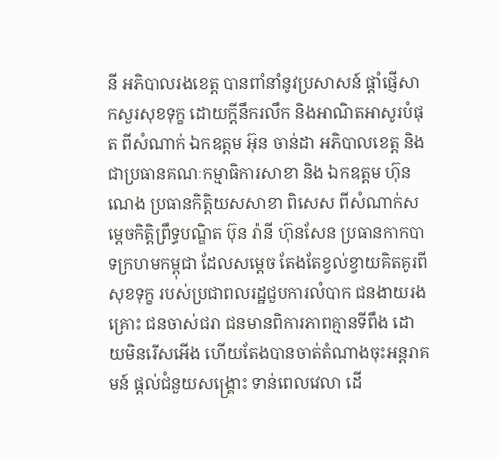នី អភិបាលរងខេត្ត បានពាំនាំនូវប្រសាសន៍ ផ្តាំផ្ញើសាកសួរសុខទុក្ខ ដោយក្តីនឹករលឹក និងអាណិតអាសូរបំផុត ពីសំណាក់ ឯកឧត្តម អ៊ុន ចាន់ដា អភិបាលខេត្ត និងជាប្រធានគណៈកម្មាធិការសាខា និង ឯកឧត្តម ហ៊ុន ណេង ប្រធានកិត្តិយសសាខា ពិសេស ពីសំណាក់សម្តេចកិត្តិព្រឹទ្ធបណ្ឌិត ប៊ុន រ៉ានី ហ៊ុនសែន ប្រធានកាកបាទក្រហមកម្ពុជា ដែលសម្តេច តែងតែខ្វល់ខ្វាយគិតគូរពីសុខទុក្ខ របស់ប្រជាពលរដ្ឋជួបការលំបាក ជនងាយរងគ្រោះ ជនចាស់ជរា ជនមានពិការភាពគ្មានទីពឹង ដោយមិនរើសអើង ហើយតែងបានចាត់តំណាងចុះអន្តរាគមន៍ ផ្តល់ជំនួយសង្រ្គោះ ទាន់ពេលវេលា ដើ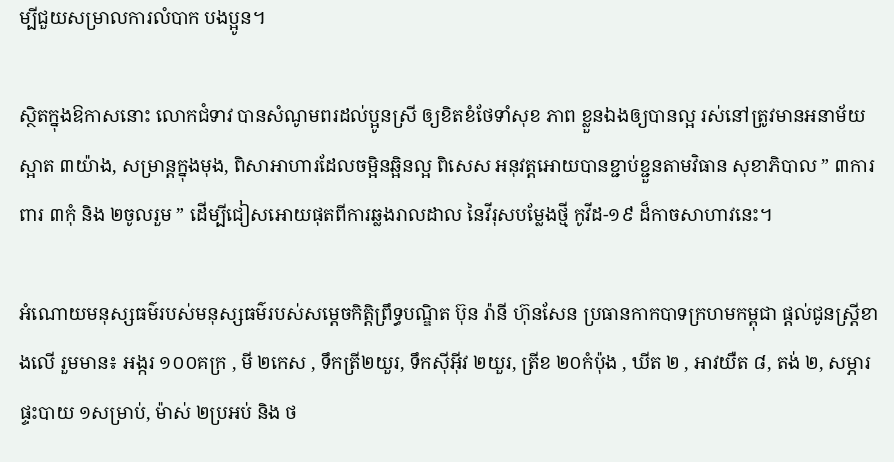ម្បីជួយសម្រាលការលំបាក បងប្អូន។

ស្ថិតក្នុងឱកាសនោះ លោកជំទាវ បានសំណូមពរដល់ប្អូនស្រី ឲ្យខិតខំថែទាំសុខ ភាព ខ្លួនឯងឲ្យបានល្អ រស់នៅត្រូវមានអនាម័យស្អាត ៣យ៉ាង, សម្រាន្តក្នុងមុង, ពិសាអាហារដែលចម្អិនឆ្អិនល្អ ពិសេស អនុវត្តអោយបានខ្ជាប់ខ្ជួនតាមវិធាន សុខាភិបាល ” ៣ការពារ ៣កុំ និង ២ចូលរួម ” ដើម្បីជៀសអោយផុតពីការឆ្លងរាលដាល នៃវីរុសបម្លែងថ្មី កូវីដ-១៩ ដ៏កាចសាហាវនេះ។

អំណោយមនុស្សធម៌របស់មនុស្សធម៌របស់សម្តេចកិត្តិព្រឹទ្ធបណ្ឌិត ប៊ុន រ៉ានី ហ៊ុនសែន ប្រធានកាកបាទក្រហមកម្ពុជា ផ្តល់ជូនស្ត្រីខាងលើ រួមមាន៖ អង្ករ ១០០គក្រ , មី ២កេស , ទឹកត្រី២យួរ, ទឹកស៊ីអ៊ីវ ២យួរ, ត្រីខ ២០កំប៉ុង , ឃីត ២ , អាវយឺត ៨, តង់ ២, សម្ភារផ្ទះបាយ ១សម្រាប់, ម៉ាស់ ២ប្រអប់ និង ថ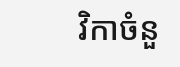វិកាចំនួ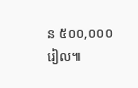ន ៥០០,០០០ រៀល៕